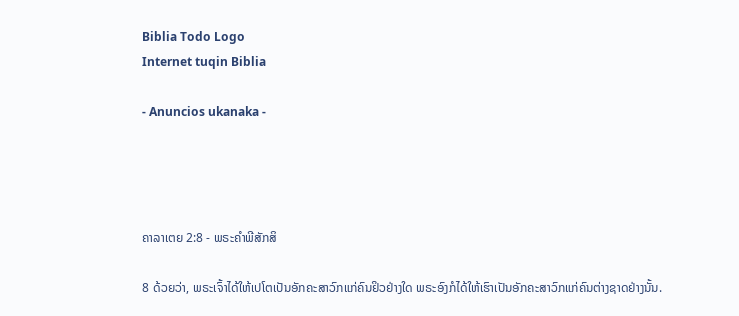Biblia Todo Logo
Internet tuqin Biblia

- Anuncios ukanaka -




ຄາລາເຕຍ 2:8 - ພຣະຄຳພີສັກສິ

8 ດ້ວຍວ່າ, ພຣະເຈົ້າໄດ້ໃຫ້ເປໂຕເປັນອັກຄະສາວົກແກ່ຄົນຢິວຢ່າງໃດ ພຣະອົງກໍໄດ້ໃຫ້ເຮົາເປັນອັກຄະສາວົກແກ່ຄົນຕ່າງຊາດຢ່າງນັ້ນ.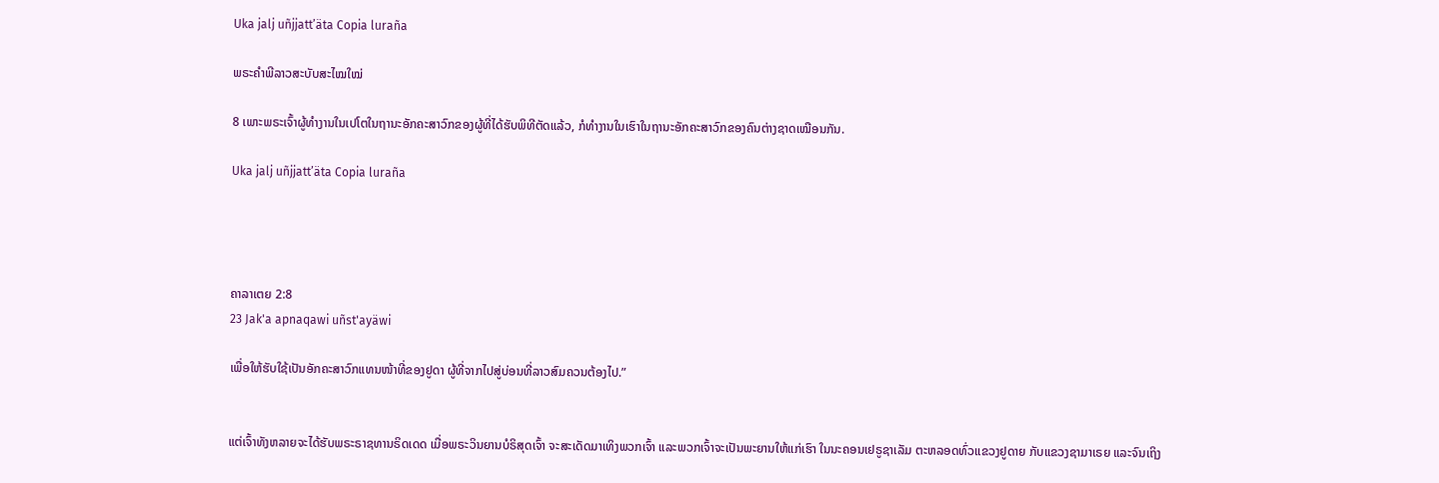Uka jalj uñjjattʼäta Copia luraña

ພຣະຄຳພີລາວສະບັບສະໄໝໃໝ່

8 ເພາະພຣະເຈົ້າຜູ້ທຳງານໃນເປໂຕໃນຖານະອັກຄະສາວົກຂອງຜູ້ທີ່ໄດ້ຮັບພິທີຕັດແລ້ວ, ກໍທຳງານໃນເຮົາໃນຖານະອັກຄະສາວົກຂອງຄົນຕ່າງຊາດເໝືອນກັນ.

Uka jalj uñjjattʼäta Copia luraña




ຄາລາເຕຍ 2:8
23 Jak'a apnaqawi uñst'ayäwi

ເພື່ອໃຫ້ຮັບໃຊ້ເປັນອັກຄະສາວົກແທນໜ້າທີ່ຂອງຢູດາ ຜູ້ທີ່ຈາກໄປສູ່ບ່ອນທີ່ລາວສົມຄວນຕ້ອງໄປ.”


ແຕ່ເຈົ້າທັງຫລາຍຈະໄດ້ຮັບພຣະຣາຊທານຣິດເດດ ເມື່ອພຣະວິນຍານບໍຣິສຸດເຈົ້າ ຈະສະເດັດມາເທິງພວກເຈົ້າ ແລະພວກເຈົ້າຈະເປັນພະຍານໃຫ້ແກ່ເຮົາ ໃນນະຄອນເຢຣູຊາເລັມ ຕະຫລອດທົ່ວແຂວງຢູດາຍ ກັບແຂວງຊາມາເຣຍ ແລະຈົນເຖິງ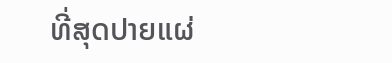ທີ່ສຸດປາຍແຜ່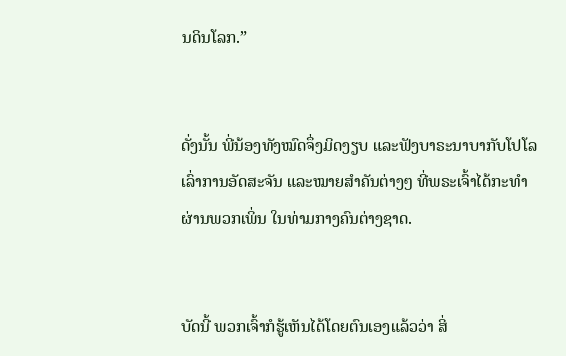ນດິນໂລກ.”


ດັ່ງນັ້ນ ພີ່ນ້ອງທັງໝົດຈຶ່ງມິດງຽບ ແລະຟັງບາຣະນາບາກັບໂປໂລ ເລົ່າການອັດສະຈັນ ແລະໝາຍສຳຄັນຕ່າງໆ ທີ່ພຣະເຈົ້າໄດ້ກະທຳຜ່ານພວກເພິ່ນ ໃນທ່າມກາງຄົນຕ່າງຊາດ.


ບັດນີ້ ພວກເຈົ້າກໍຮູ້ເຫັນໄດ້ໂດຍຕົນເອງແລ້ວວ່າ ສິ່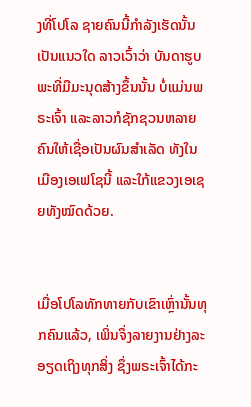ງທີ່ໂປໂລ ຊາຍຄົນນີ້ກຳລັງເຮັດນັ້ນເປັນແນວໃດ ລາວເວົ້າວ່າ ບັນດາຮູບພະທີ່ມືມະນຸດສ້າງຂຶ້ນນັ້ນ ບໍ່ແມ່ນພຣະເຈົ້າ ແລະລາວກໍຊັກຊວນຫລາຍຄົນໃຫ້ເຊື່ອເປັນຜົນສຳເລັດ ທັງໃນເມືອງເອເຟໂຊນີ້ ແລະໃກ້ແຂວງເອເຊຍທັງໝົດດ້ວຍ.


ເມື່ອໂປໂລທັກທາຍກັບເຂົາເຫຼົ່ານັ້ນທຸກຄົນແລ້ວ, ເພິ່ນຈຶ່ງລາຍງານຢ່າງລະອຽດເຖິງທຸກສິ່ງ ຊຶ່ງພຣະເຈົ້າໄດ້ກະ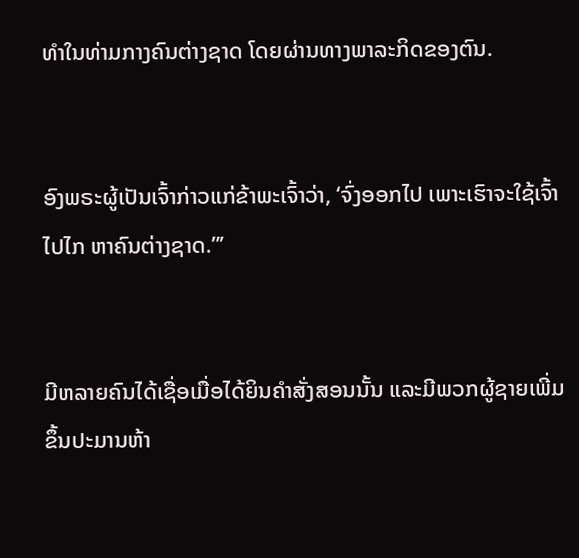ທຳໃນທ່າມກາງຄົນຕ່າງຊາດ ໂດຍຜ່ານທາງພາລະກິດຂອງຕົນ.


ອົງພຣະຜູ້ເປັນເຈົ້າກ່າວແກ່ຂ້າພະເຈົ້າວ່າ, ‘ຈົ່ງອອກໄປ ເພາະເຮົາຈະໃຊ້ເຈົ້າໄປໄກ ຫາຄົນຕ່າງຊາດ.”’


ມີຫລາຍຄົນໄດ້ເຊື່ອເມື່ອໄດ້ຍິນຄຳສັ່ງສອນນັ້ນ ແລະມີພວກຜູ້ຊາຍເພີ່ມຂຶ້ນປະມານຫ້າ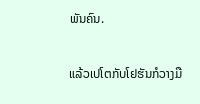ພັນຄົນ.


ແລ້ວເປໂຕກັບໂຢຮັນກໍວາງມື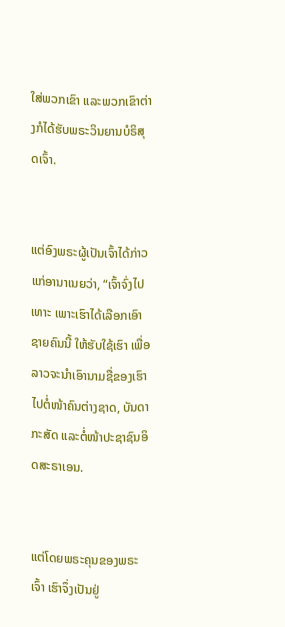ໃສ່ພວກເຂົາ ແລະພວກເຂົາຕ່າງກໍໄດ້ຮັບພຣະວິນຍານບໍຣິສຸດເຈົ້າ.


ແຕ່ອົງພຣະຜູ້ເປັນເຈົ້າໄດ້ກ່າວແກ່ອານາເນຍວ່າ, “ເຈົ້າຈົ່ງໄປເທາະ ເພາະເຮົາໄດ້ເລືອກເອົາຊາຍຄົນນີ້ ໃຫ້ຮັບໃຊ້ເຮົາ ເພື່ອລາວຈະນຳເອົານາມຊື່ຂອງເຮົາໄປຕໍ່ໜ້າຄົນຕ່າງຊາດ, ບັນດາກະສັດ ແລະຕໍ່ໜ້າປະຊາຊົນອິດສະຣາເອນ.


ແຕ່ໂດຍພຣະຄຸນຂອງພຣະເຈົ້າ ເຮົາຈຶ່ງເປັນຢູ່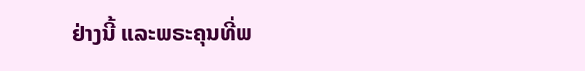ຢ່າງນີ້ ແລະພຣະຄຸນທີ່ພ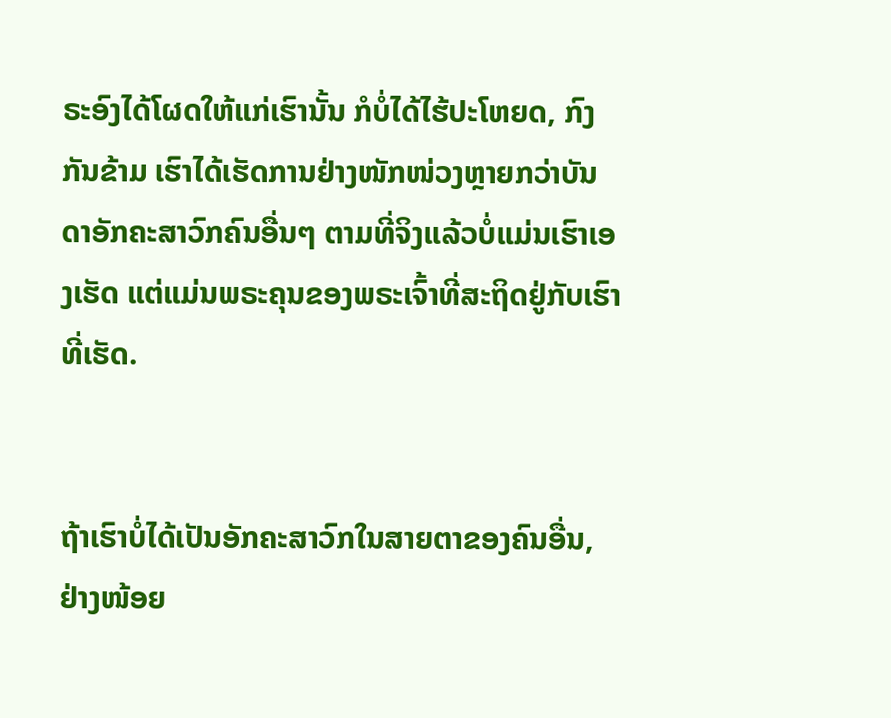ຣະອົງໄດ້ໂຜດໃຫ້ແກ່ເຮົານັ້ນ ກໍບໍ່ໄດ້ໄຮ້ປະໂຫຍດ, ກົງກັນຂ້າມ ເຮົາໄດ້ເຮັດການຢ່າງໜັກໜ່ວງຫຼາຍກວ່າບັນດາອັກຄະສາວົກຄົນອື່ນໆ ຕາມທີ່ຈິງແລ້ວບໍ່ແມ່ນເຮົາເອງເຮັດ ແຕ່ແມ່ນພຣະຄຸນຂອງພຣະເຈົ້າທີ່ສະຖິດຢູ່ກັບເຮົາທີ່ເຮັດ.


ຖ້າເຮົາບໍ່ໄດ້ເປັນອັກຄະສາວົກໃນສາຍຕາຂອງຄົນອື່ນ, ຢ່າງໜ້ອຍ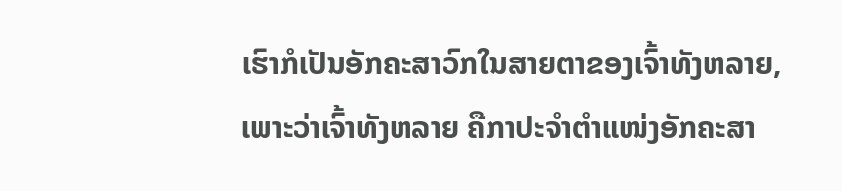ເຮົາກໍເປັນອັກຄະສາວົກໃນສາຍຕາຂອງເຈົ້າທັງຫລາຍ, ເພາະວ່າເຈົ້າທັງຫລາຍ ຄືກາປະຈຳຕຳແໜ່ງອັກຄະສາ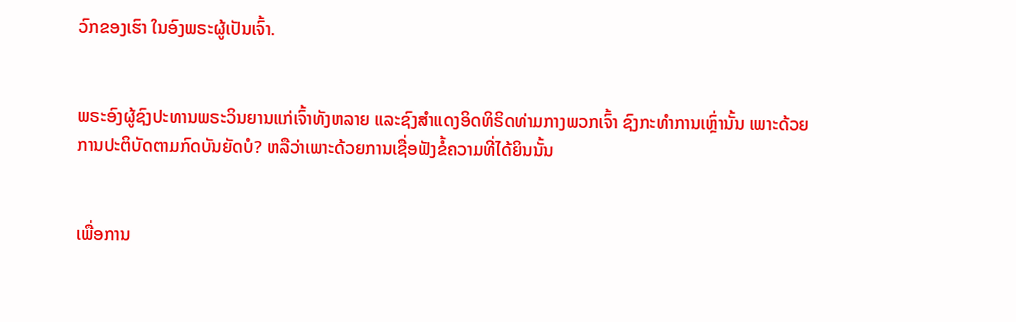ວົກຂອງເຮົາ ໃນອົງພຣະຜູ້ເປັນເຈົ້າ.


ພຣະອົງຜູ້ຊົງປະທານພຣະວິນຍານແກ່ເຈົ້າທັງຫລາຍ ແລະຊົງສຳແດງອິດທິຣິດທ່າມກາງພວກເຈົ້າ ຊົງກະທຳການເຫຼົ່ານັ້ນ ເພາະດ້ວຍການປະຕິບັດຕາມກົດບັນຍັດບໍ? ຫລືວ່າເພາະດ້ວຍການເຊື່ອຟັງຂໍ້ຄວາມທີ່ໄດ້ຍິນນັ້ນ


ເພື່ອການ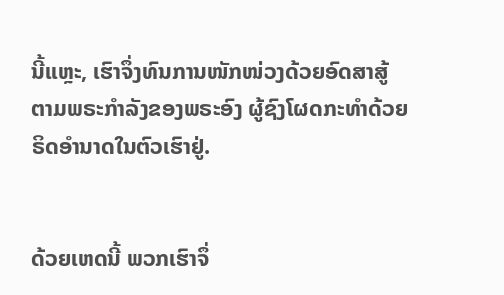ນີ້ແຫຼະ, ເຮົາຈຶ່ງທົນການໜັກໜ່ວງດ້ວຍອົດສາສູ້ ຕາມພຣະກຳລັງຂອງພຣະອົງ ຜູ້ຊົງໂຜດກະທຳດ້ວຍຣິດອຳນາດໃນຕົວເຮົາຢູ່.


ດ້ວຍເຫດນີ້ ພວກເຮົາຈຶ່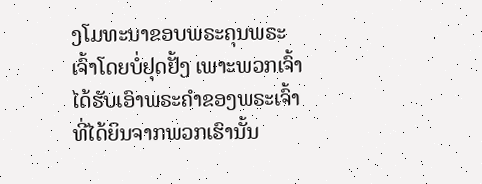ງໂມທະນາຂອບພຣະຄຸນພຣະເຈົ້າໂດຍບໍ່ຢຸດຢັ້ງ ເພາະພວກເຈົ້າໄດ້ຮັບເອົາພຣະຄຳຂອງພຣະເຈົ້າ ທີ່ໄດ້ຍິນຈາກພວກເຮົານັ້ນ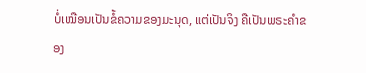ບໍ່ເໝືອນເປັນຂໍ້ຄວາມຂອງມະນຸດ, ແຕ່ເປັນຈິງ ຄືເປັນພຣະຄຳຂອງ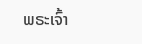ພຣະເຈົ້າ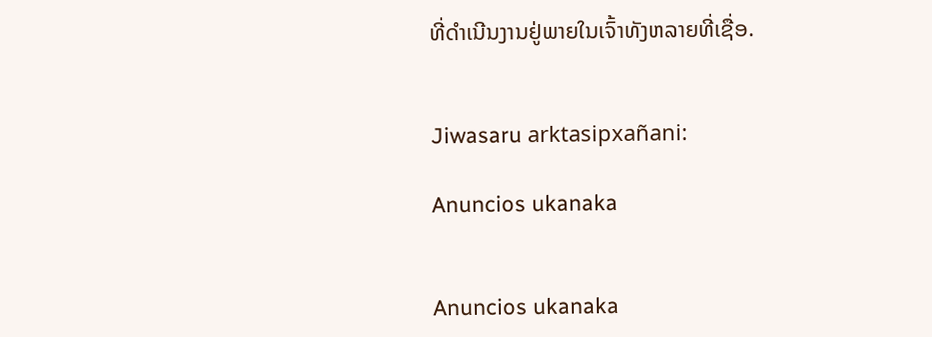ທີ່ດຳເນີນງານຢູ່ພາຍໃນເຈົ້າທັງຫລາຍທີ່ເຊື່ອ.


Jiwasaru arktasipxañani:

Anuncios ukanaka


Anuncios ukanaka